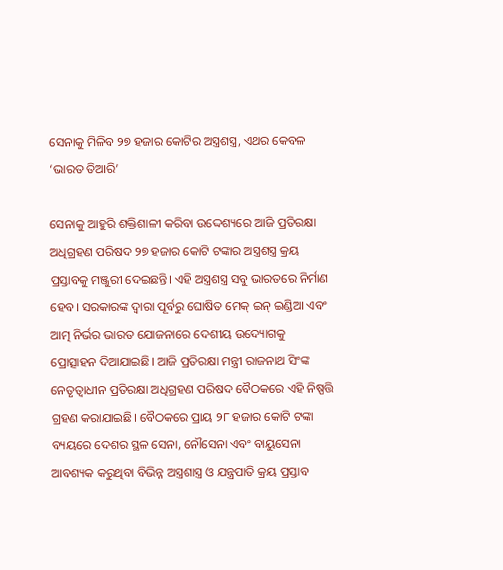ସେନାକୁ ମିଳିବ ୨୭ ହଜାର କୋଟିର ଅସ୍ତ୍ରଶସ୍ତ୍ର, ଏଥର କେବଳ ‘ଭାରତ ତିଆରି’

ସେନାକୁ ଆହୁରି ଶକ୍ତିଶାଳୀ କରିବା ଉଦ୍ଦେଶ୍ୟରେ ଆଜି ପ୍ରତିରକ୍ଷା ଅଧିଗ୍ରହଣ ପରିଷଦ ୨୭ ହଜାର କୋଟି ଟଙ୍କାର ଅସ୍ତ୍ରଶସ୍ତ୍ର କ୍ରୟ ପ୍ରସ୍ତାବକୁ ମଞ୍ଜୁରୀ ଦେଇଛନ୍ତି। ଏହି ଅସ୍ତ୍ରଶସ୍ତ୍ର ସବୁ ଭାରତରେ ନିର୍ମାଣ ହେବ। ସରକାରଙ୍କ ଦ୍ୱାରା ପୂର୍ବରୁ ଘୋଷିତ ମେକ୍ ଇନ୍ ଇଣ୍ଡିଆ ଏବଂ ଆତ୍ମ ନିର୍ଭର ଭାରତ ଯୋଜନାରେ ଦେଶୀୟ ଉଦ୍ୟୋଗକୁ ପ୍ରୋତ୍ସାହନ ଦିଆଯାଇଛି। ଆଜି ପ୍ରତିରକ୍ଷା ମନ୍ତ୍ରୀ ରାଜନାଥ ସିଂଙ୍କ ନେତୃତ୍ୱାଧୀନ ପ୍ରତିରକ୍ଷା ଅଧିଗ୍ରହଣ ପରିଷଦ ବୈଠକରେ ଏହି ନିଷ୍ପତ୍ତି ଗ୍ରହଣ କରାଯାଇଛି। ବୈଠକରେ ପ୍ରାୟ ୨୮ ହଜାର କୋଟି ଟଙ୍କା ବ୍ୟୟରେ ଦେଶର ସ୍ଥଳ ସେନା, ନୌସେନା ଏବଂ ବାୟୁସେନା ଆବଶ୍ୟକ କରୁଥିବା ବିଭିନ୍ନ ଅସ୍ତ୍ରଶାସ୍ତ୍ର ଓ ଯନ୍ତ୍ରପାତି କ୍ରୟ ପ୍ରସ୍ତାବ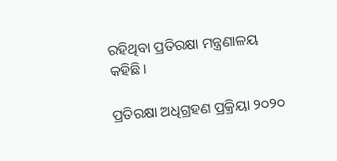ରହିଥିବା ପ୍ରତିରକ୍ଷା ମନ୍ତ୍ରଣାଳୟ କହିଛି।

ପ୍ରତିରକ୍ଷା ଅଧିଗ୍ରହଣ ପ୍ରକ୍ରିୟା ୨୦୨୦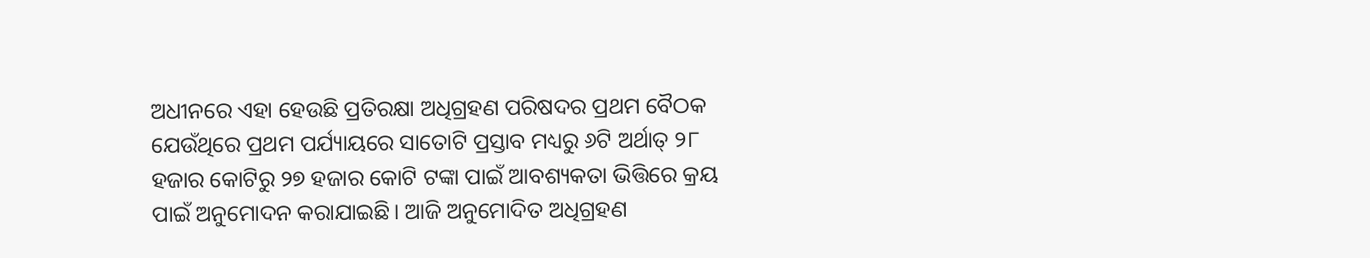ଅଧୀନରେ ଏହା ହେଉଛି ପ୍ରତିରକ୍ଷା ଅଧିଗ୍ରହଣ ପରିଷଦର ପ୍ରଥମ ବୈଠକ ଯେଉଁଥିରେ ପ୍ରଥମ ପର୍ଯ୍ୟାୟରେ ସାତୋଟି ପ୍ରସ୍ତାବ ମଧ୍ୟରୁ ୬ଟି ଅର୍ଥାତ୍ ୨୮ ହଜାର କୋଟିରୁ ୨୭ ହଜାର କୋଟି ଟଙ୍କା ପାଇଁ ଆବଶ୍ୟକତା ଭିତ୍ତିରେ କ୍ରୟ ପାଇଁ ଅନୁମୋଦନ କରାଯାଇଛି। ଆଜି ଅନୁମୋଦିତ ଅଧିଗ୍ରହଣ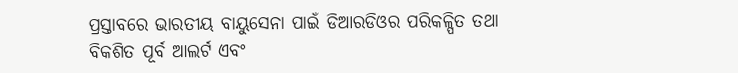ପ୍ରସ୍ତାବରେ ଭାରତୀୟ ବାୟୁସେନା ପାଇଁ ଡିଆରଡିଓର ପରିକଳ୍ପିତ ତଥା ବିକଶିତ ପୂର୍ବ ଆଲର୍ଟ ଏବଂ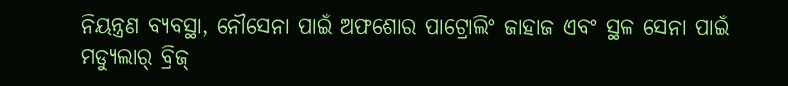ନିୟନ୍ତ୍ରଣ ବ୍ୟବସ୍ଥା, ନୌସେନା ପାଇଁ ଅଫଶୋର ପାଟ୍ରୋଲିଂ ଜାହାଜ ଏବଂ ସ୍ଥଳ ସେନା ପାଇଁ ମଡ୍ୟୁଲାର୍ ବ୍ରିଜ୍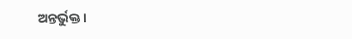ଅନ୍ତର୍ଭୁକ୍ତ।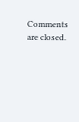Comments are closed.